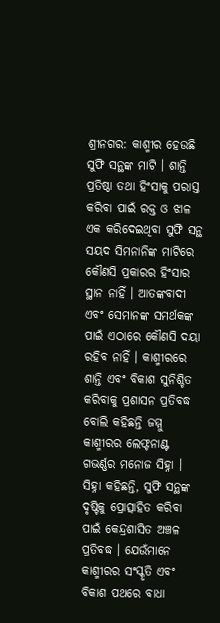ଶ୍ରୀନଗର: କାଶ୍ମୀର ହେଉଛି ସୁଫି ସନ୍ଥଙ୍କ ମାଟି । ଶାନ୍ତି ପ୍ରତିଷ୍ଠା ତଥା ହିଂସାକୁ ପରାସ୍ତ କରିବା ପାଇଁ ରକ୍ତ ଓ ଝାଳ ଏକ କରିଦେଇଥିବା ସୁଫି ସନ୍ଥ ସୟଦ ସିମନାନିଙ୍କ ମାଟିରେ କୌଣସି ପ୍ରକାରର ହିଂସାର ସ୍ଥାନ ନାହିଁ । ଆତଙ୍କବାଦୀ ଏବଂ ସେମାନଙ୍କ ସମର୍ଥକଙ୍କ ପାଇଁ ଏଠାରେ କୌଣସି ଦୟା ରହିବ ନାହିଁ । କାଶ୍ମୀରରେ ଶାନ୍ତି ଏବଂ ବିକାଶ ସୁନିଶ୍ଚିତ କରିବାକୁ ପ୍ରଶାସନ ପ୍ରତିବଦ୍ଧ ବୋଲି କହିଛନ୍ତି ଜମ୍ମୁ କାଶ୍ମୀରର ଲେଫ୍ଟନାଣ୍ଟ ଗଭର୍ଣ୍ଣର ମନୋଜ ସିହ୍ନା ।
ସିହ୍ନା କହିଛନ୍ତି, ସୁଫି ସନ୍ଥଙ୍କ ଦୃଷ୍ଟିକୁ ପ୍ରୋତ୍ସାହିତ କରିବା ପାଇଁ କେନ୍ଦ୍ରଶାସିତ ଅଞ୍ଚଳ ପ୍ରତିବଦ୍ଧ । ଯେଉଁମାନେ କାଶ୍ମୀରର ସଂସ୍କୃତି ଏବଂ ବିକାଶ ପଥରେ ବାଧା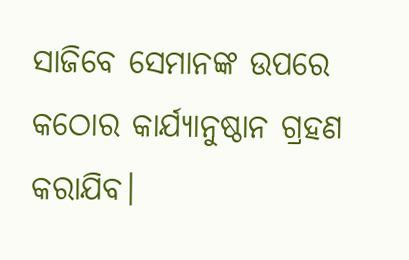ସାଜିବେ ସେମାନଙ୍କ ଉପରେ କଠୋର କାର୍ଯ୍ୟାନୁଷ୍ଠାନ ଗ୍ରହଣ କରାଯିବ।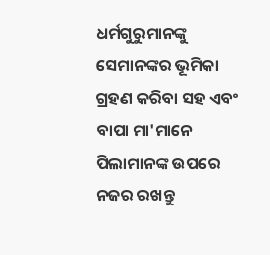ଧର୍ମଗୁରୁମାନଙ୍କୁ ସେମାନଙ୍କର ଭୂମିକା ଗ୍ରହଣ କରିବା ସହ ଏବଂ ବାପା ମା'ମାନେ ପିଲାମାନଙ୍କ ଉପରେ ନଜର ରଖନ୍ତୁ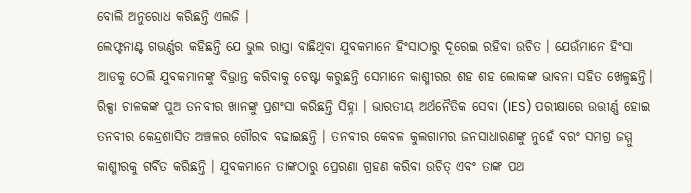ବୋଲି ଅନୁରୋଧ କରିଛନ୍ତି ଏଲଜି ।
ଲେଫ୍ଟନାଣ୍ଟ ଗଭର୍ଣ୍ଣର କହିଛନ୍ତି ଯେ ଭୁଲ ରାସ୍ତା ବାଛିଥିବା ଯୁବକମାନେ ହିଂସାଠାରୁ ଦୂରେଇ ରହିବା ଉଚିତ । ଯେଉଁମାନେ ହିଂସା ଆଡକୁ ଠେଲି ଯୁବକମାନଙ୍କୁ ବିଭ୍ରାନ୍ତ କରିବାକୁ ଚେଷ୍ଟା କରୁଛନ୍ତି ସେମାନେ କାଶ୍ମୀରର ଶହ ଶହ ଲୋକଙ୍କ ଭାବନା ସହିତ ଖେଳୁଛନ୍ତି।
ରିକ୍ସା ଚାଳକଙ୍କ ପୁଅ ତନବୀର ଖାନଙ୍କୁ ପ୍ରଶଂସା କରିଛନ୍ତି ସିହ୍ନା । ଭାରତୀୟ ଅର୍ଥନୈତିକ ସେବା (IES) ପରୀକ୍ଷାରେ ଉତ୍ତୀର୍ଣ୍ଣ ହୋଇ ତନବୀର କେନ୍ଦ୍ରଶାସିତ ଅଞ୍ଚଳର ଗୌରବ ବଢାଇଛନ୍ତି । ତନବୀର କେବଳ କୁଲଗାମର ଜନସାଧାରଣଙ୍କୁ ନୁହେଁ ବରଂ ସମଗ୍ର ଜମ୍ମୁ କାଶ୍ମୀରକୁ ଗର୍ବିତ କରିଛନ୍ତି । ଯୁବକମାନେ ତାଙ୍କଠାରୁ ପ୍ରେରଣା ଗ୍ରହଣ କରିବା ଉଚିତ୍ ଏବଂ ତାଙ୍କ ପଥ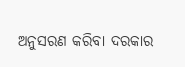ଅନୁସରଣ କରିବା ଦରକାର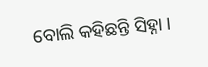ବୋଲି କହିଛନ୍ତି ସିହ୍ନା ।